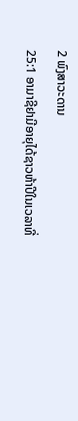2 ພົງສາວະດານ
25:1 ອາມາຊີຢາມີອາຍຸໄດ້ຊາວຫ້າປີໃນເວລາທີ່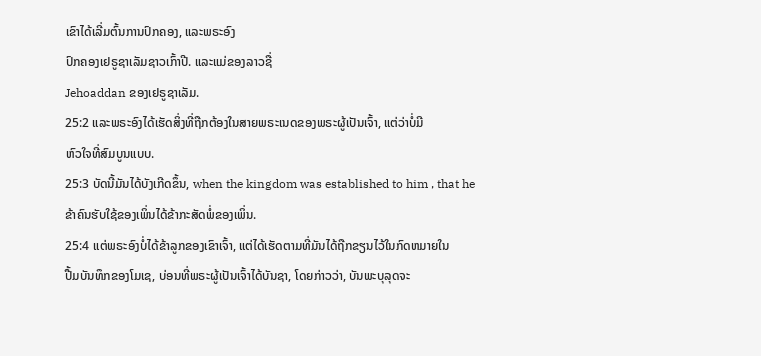ເຂົາໄດ້ເລີ່ມຕົ້ນການປົກຄອງ, ແລະພຣະອົງ
ປົກຄອງເຢຣູຊາເລັມຊາວເກົ້າປີ. ແລະແມ່ຂອງລາວຊື່
Jehoaddan ຂອງເຢຣູຊາເລັມ.
25:2 ແລະພຣະອົງໄດ້ເຮັດສິ່ງທີ່ຖືກຕ້ອງໃນສາຍພຣະເນດຂອງພຣະຜູ້ເປັນເຈົ້າ, ແຕ່ວ່າບໍ່ມີ
ຫົວໃຈທີ່ສົມບູນແບບ.
25:3 ບັດນີ້ມັນໄດ້ບັງເກີດຂຶ້ນ, when the kingdom was established to him , that he
ຂ້າຄົນຮັບໃຊ້ຂອງເພິ່ນໄດ້ຂ້າກະສັດພໍ່ຂອງເພິ່ນ.
25:4 ແຕ່ພຣະອົງບໍ່ໄດ້ຂ້າລູກຂອງເຂົາເຈົ້າ, ແຕ່ໄດ້ເຮັດຕາມທີ່ມັນໄດ້ຖືກຂຽນໄວ້ໃນກົດຫມາຍໃນ
ປື້ມບັນທຶກຂອງໂມເຊ, ບ່ອນທີ່ພຣະຜູ້ເປັນເຈົ້າໄດ້ບັນຊາ, ໂດຍກ່າວວ່າ, ບັນພະບຸລຸດຈະ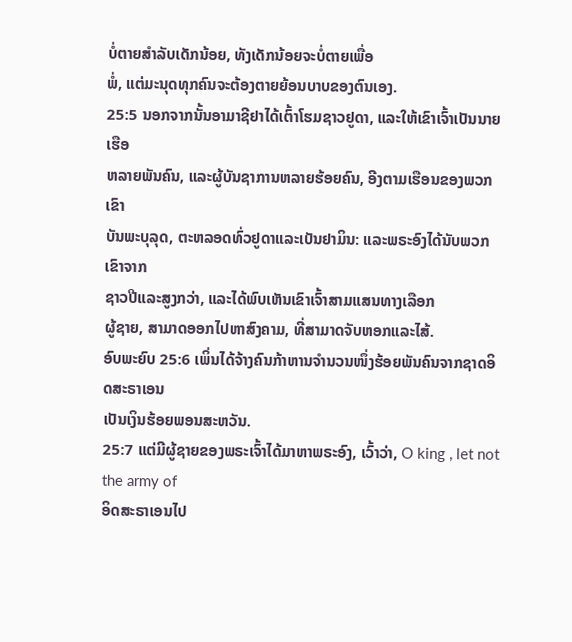ບໍ່ຕາຍສໍາລັບເດັກນ້ອຍ, ທັງເດັກນ້ອຍຈະບໍ່ຕາຍເພື່ອ
ພໍ່, ແຕ່ມະນຸດທຸກຄົນຈະຕ້ອງຕາຍຍ້ອນບາບຂອງຕົນເອງ.
25:5 ນອກຈາກນັ້ນອາມາຊີຢາໄດ້ເຕົ້າໂຮມຊາວຢູດາ, ແລະໃຫ້ເຂົາເຈົ້າເປັນນາຍເຮືອ
ຫລາຍພັນຄົນ, ແລະຜູ້ບັນຊາການຫລາຍຮ້ອຍຄົນ, ອີງຕາມເຮືອນຂອງພວກເຂົາ
ບັນພະບຸລຸດ, ຕະຫລອດທົ່ວຢູດາແລະເບັນຢາມິນ: ແລະພຣະອົງໄດ້ນັບພວກເຂົາຈາກ
ຊາວປີແລະສູງກວ່າ, ແລະໄດ້ພົບເຫັນເຂົາເຈົ້າສາມແສນທາງເລືອກ
ຜູ້ຊາຍ, ສາມາດອອກໄປຫາສົງຄາມ, ທີ່ສາມາດຈັບຫອກແລະໄສ້.
ອົບພະຍົບ 25:6 ເພິ່ນໄດ້ຈ້າງຄົນກ້າຫານຈຳນວນໜຶ່ງຮ້ອຍພັນຄົນຈາກຊາດອິດສະຣາເອນ
ເປັນເງິນຮ້ອຍພອນສະຫວັນ.
25:7 ແຕ່ມີຜູ້ຊາຍຂອງພຣະເຈົ້າໄດ້ມາຫາພຣະອົງ, ເວົ້າວ່າ, O king , let not the army of
ອິດສະຣາເອນໄປ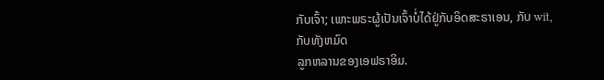ກັບເຈົ້າ; ເພາະພຣະຜູ້ເປັນເຈົ້າບໍ່ໄດ້ຢູ່ກັບອິດສະຣາເອນ, ກັບ wit, ກັບທັງຫມົດ
ລູກຫລານຂອງເອຟຣາອິມ.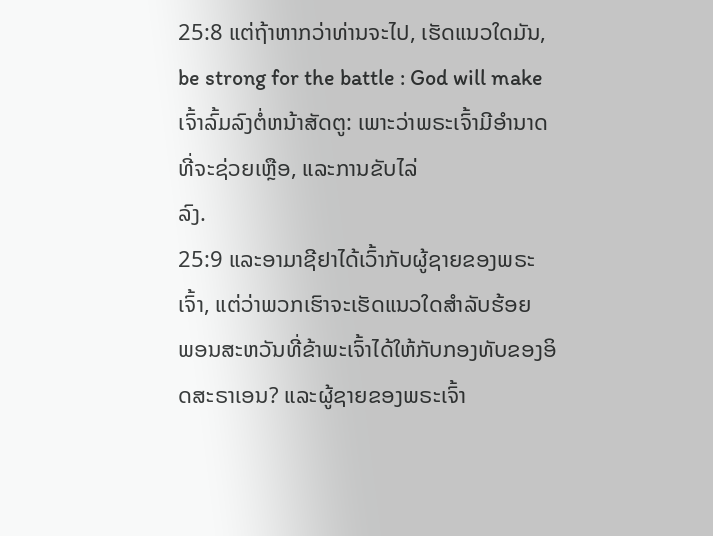25:8 ແຕ່ຖ້າຫາກວ່າທ່ານຈະໄປ, ເຮັດແນວໃດມັນ, be strong for the battle : God will make
ເຈົ້າລົ້ມລົງຕໍ່ຫນ້າສັດຕູ: ເພາະວ່າພຣະເຈົ້າມີອໍານາດທີ່ຈະຊ່ວຍເຫຼືອ, ແລະການຂັບໄລ່
ລົງ.
25:9 ແລະອາມາຊີຢາໄດ້ເວົ້າກັບຜູ້ຊາຍຂອງພຣະເຈົ້າ, ແຕ່ວ່າພວກເຮົາຈະເຮັດແນວໃດສໍາລັບຮ້ອຍ
ພອນສະຫວັນທີ່ຂ້າພະເຈົ້າໄດ້ໃຫ້ກັບກອງທັບຂອງອິດສະຣາເອນ? ແລະຜູ້ຊາຍຂອງພຣະເຈົ້າ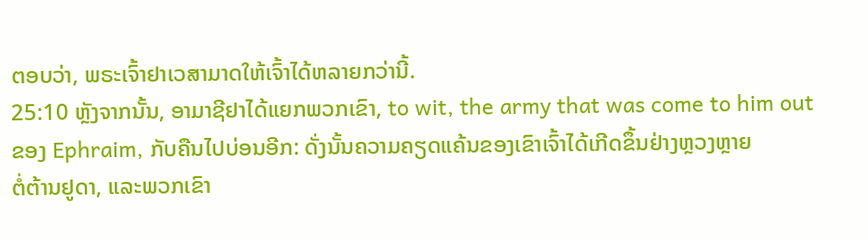ຕອບວ່າ, ພຣະເຈົ້າຢາເວສາມາດໃຫ້ເຈົ້າໄດ້ຫລາຍກວ່ານີ້.
25:10 ຫຼັງຈາກນັ້ນ, ອາມາຊີຢາໄດ້ແຍກພວກເຂົາ, to wit, the army that was come to him out
ຂອງ Ephraim, ກັບຄືນໄປບ່ອນອີກ: ດັ່ງນັ້ນຄວາມຄຽດແຄ້ນຂອງເຂົາເຈົ້າໄດ້ເກີດຂຶ້ນຢ່າງຫຼວງຫຼາຍ
ຕໍ່ຕ້ານຢູດາ, ແລະພວກເຂົາ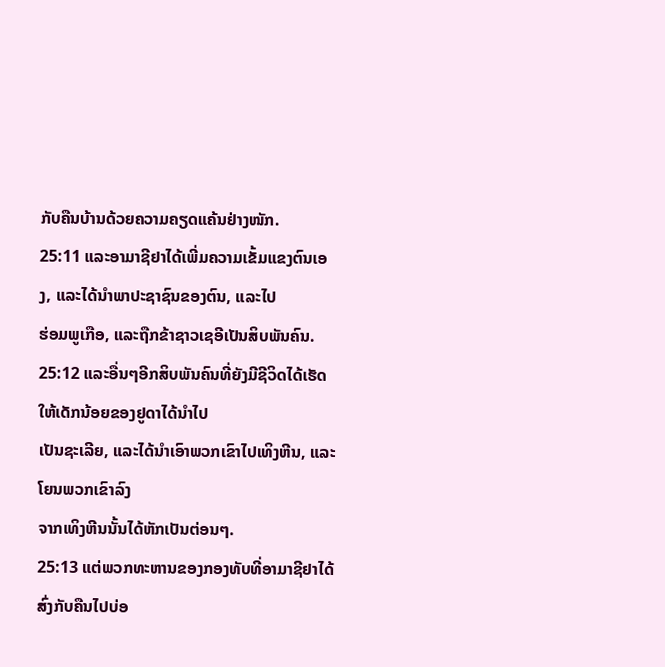ກັບຄືນບ້ານດ້ວຍຄວາມຄຽດແຄ້ນຢ່າງໜັກ.
25:11 ແລະອາມາຊີຢາໄດ້ເພີ່ມຄວາມເຂັ້ມແຂງຕົນເອງ, ແລະໄດ້ນໍາພາປະຊາຊົນຂອງຕົນ, ແລະໄປ
ຮ່ອມພູເກືອ, ແລະຖືກຂ້າຊາວເຊອີເປັນສິບພັນຄົນ.
25:12 ແລະອື່ນໆອີກສິບພັນຄົນທີ່ຍັງມີຊີວິດໄດ້ເຮັດໃຫ້ເດັກນ້ອຍຂອງຢູດາໄດ້ນໍາໄປ
ເປັນຊະເລີຍ, ແລະໄດ້ນໍາເອົາພວກເຂົາໄປເທິງຫີນ, ແລະໂຍນພວກເຂົາລົງ
ຈາກເທິງຫີນນັ້ນໄດ້ຫັກເປັນຕ່ອນໆ.
25:13 ແຕ່ພວກທະຫານຂອງກອງທັບທີ່ອາມາຊີຢາໄດ້ສົ່ງກັບຄືນໄປບ່ອ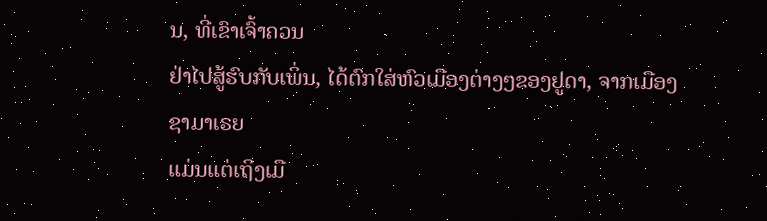ນ, ທີ່ເຂົາເຈົ້າຄວນ
ຢ່າໄປສູ້ຮົບກັບເພິ່ນ, ໄດ້ຕົກໃສ່ຫົວເມືອງຕ່າງໆຂອງຢູດາ, ຈາກເມືອງຊາມາເຣຍ
ແມ່ນແຕ່ເຖິງເມື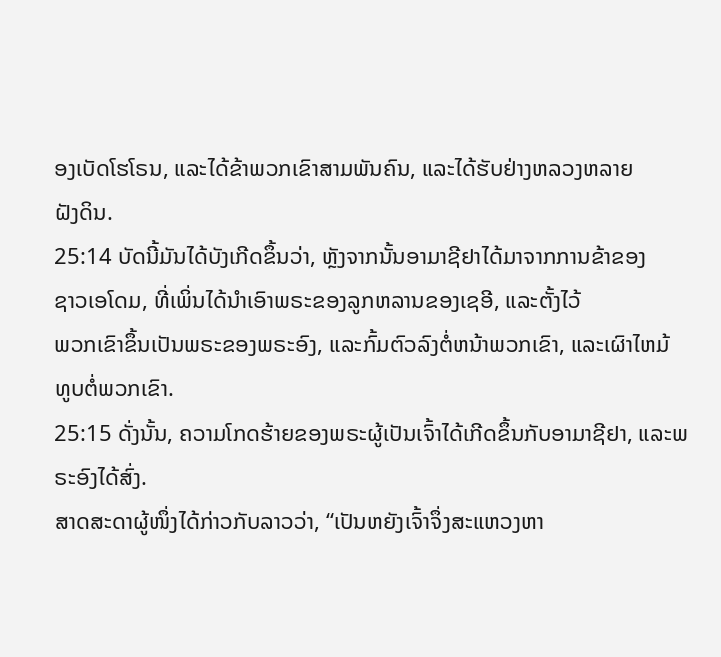ອງເບັດໂຮໂຣນ, ແລະໄດ້ຂ້າພວກເຂົາສາມພັນຄົນ, ແລະໄດ້ຮັບຢ່າງຫລວງຫລາຍ
ຝັງດິນ.
25:14 ບັດນີ້ມັນໄດ້ບັງເກີດຂຶ້ນວ່າ, ຫຼັງຈາກນັ້ນອາມາຊີຢາໄດ້ມາຈາກການຂ້າຂອງ
ຊາວເອໂດມ, ທີ່ເພິ່ນໄດ້ນຳເອົາພຣະຂອງລູກຫລານຂອງເຊອີ, ແລະຕັ້ງໄວ້
ພວກເຂົາຂຶ້ນເປັນພຣະຂອງພຣະອົງ, ແລະກົ້ມຕົວລົງຕໍ່ຫນ້າພວກເຂົາ, ແລະເຜົາໄຫມ້
ທູບຕໍ່ພວກເຂົາ.
25:15 ດັ່ງນັ້ນ, ຄວາມໂກດຮ້າຍຂອງພຣະຜູ້ເປັນເຈົ້າໄດ້ເກີດຂຶ້ນກັບອາມາຊີຢາ, ແລະພຣະອົງໄດ້ສົ່ງ.
ສາດສະດາຜູ້ໜຶ່ງໄດ້ກ່າວກັບລາວວ່າ, “ເປັນຫຍັງເຈົ້າຈຶ່ງສະແຫວງຫາ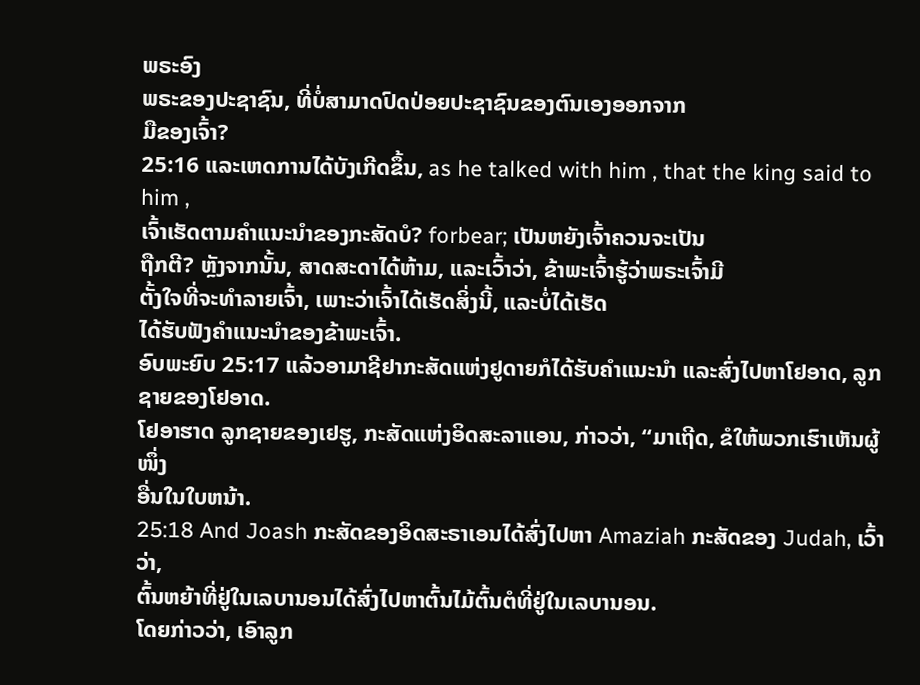ພຣະອົງ
ພຣະຂອງປະຊາຊົນ, ທີ່ບໍ່ສາມາດປົດປ່ອຍປະຊາຊົນຂອງຕົນເອງອອກຈາກ
ມືຂອງເຈົ້າ?
25:16 ແລະເຫດການໄດ້ບັງເກີດຂຶ້ນ, as he talked with him , that the king said to him ,
ເຈົ້າເຮັດຕາມຄຳແນະນຳຂອງກະສັດບໍ? forbear; ເປັນຫຍັງເຈົ້າຄວນຈະເປັນ
ຖືກຕີ? ຫຼັງຈາກນັ້ນ, ສາດສະດາໄດ້ຫ້າມ, ແລະເວົ້າວ່າ, ຂ້າພະເຈົ້າຮູ້ວ່າພຣະເຈົ້າມີ
ຕັ້ງໃຈທີ່ຈະທໍາລາຍເຈົ້າ, ເພາະວ່າເຈົ້າໄດ້ເຮັດສິ່ງນີ້, ແລະບໍ່ໄດ້ເຮັດ
ໄດ້ຮັບຟັງຄໍາແນະນໍາຂອງຂ້າພະເຈົ້າ.
ອົບພະຍົບ 25:17 ແລ້ວອາມາຊີຢາກະສັດແຫ່ງຢູດາຍກໍໄດ້ຮັບຄຳແນະນຳ ແລະສົ່ງໄປຫາໂຢອາດ, ລູກຊາຍຂອງໂຢອາດ.
ໂຢອາຮາດ ລູກຊາຍຂອງເຢຮູ, ກະສັດແຫ່ງອິດສະລາແອນ, ກ່າວວ່າ, “ມາເຖີດ, ຂໍໃຫ້ພວກເຮົາເຫັນຜູ້ໜຶ່ງ
ອື່ນໃນໃບຫນ້າ.
25:18 And Joash ກະສັດຂອງອິດສະຣາເອນໄດ້ສົ່ງໄປຫາ Amaziah ກະສັດຂອງ Judah, ເວົ້າວ່າ,
ຕົ້ນຫຍ້າທີ່ຢູ່ໃນເລບານອນໄດ້ສົ່ງໄປຫາຕົ້ນໄມ້ຕົ້ນຕໍທີ່ຢູ່ໃນເລບານອນ.
ໂດຍກ່າວວ່າ, ເອົາລູກ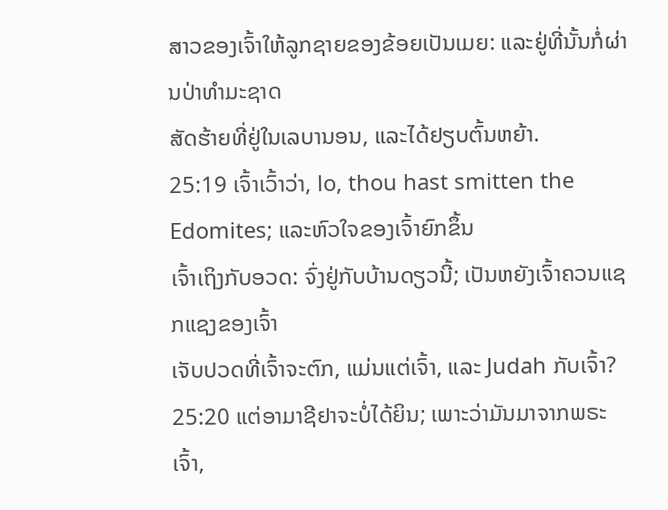ສາວຂອງເຈົ້າໃຫ້ລູກຊາຍຂອງຂ້ອຍເປັນເມຍ: ແລະຢູ່ທີ່ນັ້ນກໍ່ຜ່ານປ່າທໍາມະຊາດ
ສັດຮ້າຍທີ່ຢູ່ໃນເລບານອນ, ແລະໄດ້ຢຽບຕົ້ນຫຍ້າ.
25:19 ເຈົ້າເວົ້າວ່າ, lo, thou hast smitten the Edomites; ແລະຫົວໃຈຂອງເຈົ້າຍົກຂຶ້ນ
ເຈົ້າເຖິງກັບອວດ: ຈົ່ງຢູ່ກັບບ້ານດຽວນີ້; ເປັນຫຍັງເຈົ້າຄວນແຊກແຊງຂອງເຈົ້າ
ເຈັບປວດທີ່ເຈົ້າຈະຕົກ, ແມ່ນແຕ່ເຈົ້າ, ແລະ Judah ກັບເຈົ້າ?
25:20 ແຕ່ອາມາຊີຢາຈະບໍ່ໄດ້ຍິນ; ເພາະວ່າມັນມາຈາກພຣະເຈົ້າ,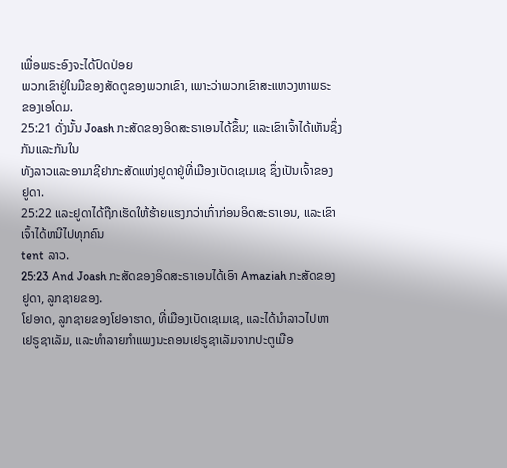ເພື່ອພຣະອົງຈະໄດ້ປົດປ່ອຍ
ພວກເຂົາຢູ່ໃນມືຂອງສັດຕູຂອງພວກເຂົາ, ເພາະວ່າພວກເຂົາສະແຫວງຫາພຣະ
ຂອງເອໂດມ.
25:21 ດັ່ງນັ້ນ Joash ກະສັດຂອງອິດສະຣາເອນໄດ້ຂຶ້ນ; ແລະເຂົາເຈົ້າໄດ້ເຫັນຊຶ່ງກັນແລະກັນໃນ
ທັງລາວແລະອາມາຊີຢາກະສັດແຫ່ງຢູດາຢູ່ທີ່ເມືອງເບັດເຊເມເຊ ຊຶ່ງເປັນເຈົ້າຂອງ
ຢູດາ.
25:22 ແລະຢູດາໄດ້ຖືກເຮັດໃຫ້ຮ້າຍແຮງກວ່າເກົ່າກ່ອນອິດສະຣາເອນ, ແລະເຂົາເຈົ້າໄດ້ຫນີໄປທຸກຄົນ
tent ລາວ.
25:23 And Joash ກະສັດຂອງອິດສະຣາເອນໄດ້ເອົາ Amaziah ກະສັດຂອງຢູດາ, ລູກຊາຍຂອງ.
ໂຢອາດ, ລູກຊາຍຂອງໂຢອາຮາດ, ທີ່ເມືອງເບັດເຊເມເຊ, ແລະໄດ້ນຳລາວໄປຫາ
ເຢຣູຊາເລັມ, ແລະທຳລາຍກຳແພງນະຄອນເຢຣູຊາເລັມຈາກປະຕູເມືອ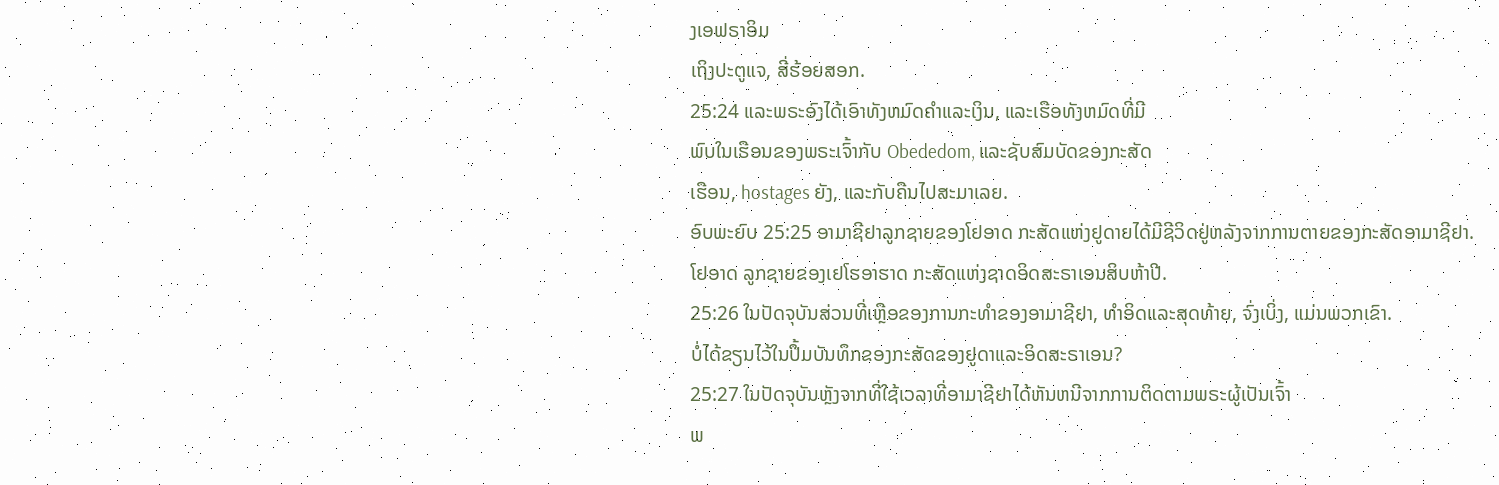ງເອຟຣາອິມ
ເຖິງປະຕູແຈ, ສີ່ຮ້ອຍສອກ.
25:24 ແລະພຣະອົງໄດ້ເອົາທັງຫມົດຄໍາແລະເງິນ, ແລະເຮືອທັງຫມົດທີ່ມີ
ພົບໃນເຮືອນຂອງພຣະເຈົ້າກັບ Obededom, ແລະຊັບສົມບັດຂອງກະສັດ
ເຮືອນ, hostages ຍັງ, ແລະກັບຄືນໄປສະມາເລຍ.
ອົບພະຍົບ 25:25 ອາມາຊີຢາລູກຊາຍຂອງໂຢອາດ ກະສັດແຫ່ງຢູດາຍໄດ້ມີຊີວິດຢູ່ຫລັງຈາກການຕາຍຂອງກະສັດອາມາຊີຢາ.
ໂຢອາດ ລູກຊາຍຂອງເຢໂຮອາຮາດ ກະສັດແຫ່ງຊາດອິດສະຣາເອນສິບຫ້າປີ.
25:26 ໃນປັດຈຸບັນສ່ວນທີ່ເຫຼືອຂອງການກະທໍາຂອງອາມາຊີຢາ, ທໍາອິດແລະສຸດທ້າຍ, ຈົ່ງເບິ່ງ, ແມ່ນພວກເຂົາ.
ບໍ່ໄດ້ຂຽນໄວ້ໃນປື້ມບັນທຶກຂອງກະສັດຂອງຢູດາແລະອິດສະຣາເອນ?
25:27 ໃນປັດຈຸບັນຫຼັງຈາກທີ່ໃຊ້ເວລາທີ່ອາມາຊີຢາໄດ້ຫັນຫນີຈາກການຕິດຕາມພຣະຜູ້ເປັນເຈົ້າ
ພ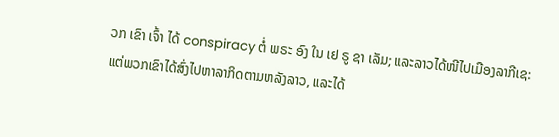ວກ ເຂົາ ເຈົ້າ ໄດ້ conspiracy ຕໍ່ ພຣະ ອົງ ໃນ ເຢ ຣູ ຊາ ເລັມ; ແລະລາວໄດ້ໜີໄປເມືອງລາກີເຊ:
ແຕ່ພວກເຂົາໄດ້ສົ່ງໄປຫາລາກິດຕາມຫລັງລາວ, ແລະໄດ້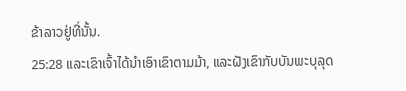ຂ້າລາວຢູ່ທີ່ນັ້ນ.
25:28 ແລະເຂົາເຈົ້າໄດ້ນໍາເອົາເຂົາຕາມມ້າ, ແລະຝັງເຂົາກັບບັນພະບຸລຸດ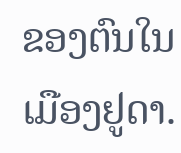ຂອງຕົນໃນ
ເມືອງຢູດາ.